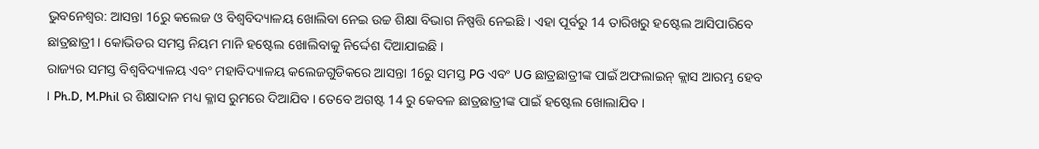ଭୁବନେଶ୍ବର: ଆସନ୍ତା 16ରୁ କଲେଜ ଓ ବିଶ୍ୱବିଦ୍ୟାଳୟ ଖୋଲିବା ନେଇ ଉଚ୍ଚ ଶିକ୍ଷା ବିଭାଗ ନିଷ୍ପତ୍ତି ନେଇଛି । ଏହା ପୂର୍ବରୁ 14 ତାରିଖରୁ ହଷ୍ଟେଲ ଆସିପାରିବେ ଛାତ୍ରଛାତ୍ରୀ । କୋଭିଡର ସମସ୍ତ ନିୟମ ମାନି ହଷ୍ଟେଲ ଖୋଲିବାକୁ ନିର୍ଦ୍ଦେଶ ଦିଆଯାଇଛି ।
ରାଜ୍ୟର ସମସ୍ତ ବିଶ୍ୱବିଦ୍ୟାଳୟ ଏବଂ ମହାବିଦ୍ୟାଳୟ କଲେଜଗୁଡିକରେ ଆସନ୍ତା 16ରୁ ସମସ୍ତ PG ଏବଂ UG ଛାତ୍ରଛାତ୍ରୀଙ୍କ ପାଇଁ ଅଫଲାଇନ୍ କ୍ଲାସ ଆରମ୍ଭ ହେବ । Ph.D, M.Phil ର ଶିକ୍ଷାଦାନ ମଧ୍ୟ କ୍ଳାସ ରୁମରେ ଦିଆଯିବ । ତେବେ ଅଗଷ୍ଟ 14 ରୁ କେବଳ ଛାତ୍ରଛାତ୍ରୀଙ୍କ ପାଇଁ ହଷ୍ଟେଲ ଖୋଲାଯିବ ।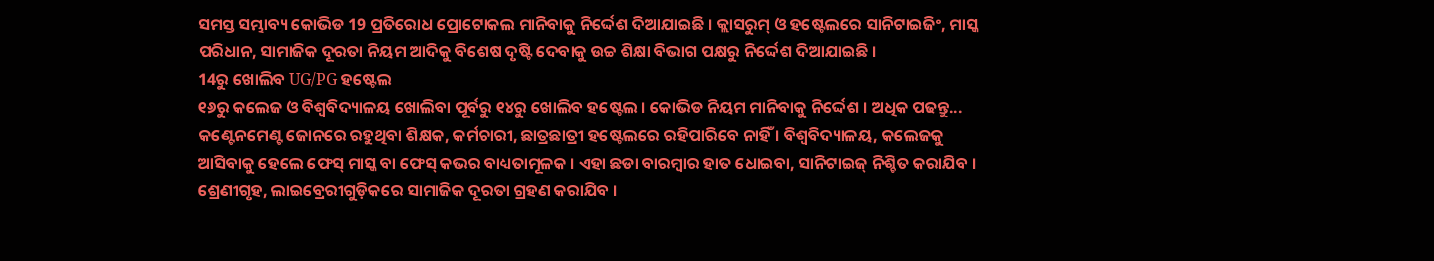ସମସ୍ତ ସମ୍ଭାବ୍ୟ କୋଭିଡ 19 ପ୍ରତିରୋଧ ପ୍ରୋଟୋକଲ ମାନିବାକୁ ନିର୍ଦ୍ଦେଶ ଦିଆଯାଇଛି । କ୍ଲାସରୁମ୍ ଓ ହଷ୍ଟେଲରେ ସାନିଟାଇଜିଂ, ମାସ୍କ ପରିଧାନ, ସାମାଜିକ ଦୂରତା ନିୟମ ଆଦିକୁ ବିଶେଷ ଦୃଷ୍ଟି ଦେବାକୁ ଉଚ୍ଚ ଶିକ୍ଷା ବିଭାଗ ପକ୍ଷରୁ ନିର୍ଦ୍ଦେଶ ଦିଆଯାଇଛି ।
14ରୁ ଖୋଲିବ UG/PG ହଷ୍ଟେଲ
୧୬ରୁ କଲେଜ ଓ ବିଶ୍ବବିଦ୍ୟାଳୟ ଖୋଲିବା ପୂର୍ବରୁ ୧୪ରୁ ଖୋଲିବ ହଷ୍ଟେଲ । କୋଭିଡ ନିୟମ ମାନିବାକୁ ନିର୍ଦ୍ଦେଶ । ଅଧିକ ପଢନ୍ତୁ...
କଣ୍ଟେନମେଣ୍ଟ ଜୋନରେ ରହୁଥିବା ଶିକ୍ଷକ, କର୍ମଚାରୀ, ଛାତ୍ରଛାତ୍ରୀ ହଷ୍ଟେଲରେ ରହିପାରିବେ ନାହିଁ । ବିଶ୍ୱବିଦ୍ୟାଳୟ, କଲେଜକୁ ଆସିବାକୁ ହେଲେ ଫେସ୍ ମାସ୍କ ବା ଫେସ୍ କଭର ବାଧ୍ୟତାମୂଳକ । ଏହା ଛଡା ବାରମ୍ବାର ହାତ ଧୋଇବା, ସାନିଟାଇଜ୍ ନିଶ୍ଚିତ କରାଯିବ । ଶ୍ରେଣୀଗୃହ, ଲାଇବ୍ରେରୀଗୁଡ଼ିକରେ ସାମାଜିକ ଦୂରତା ଗ୍ରହଣ କରାଯିବ ।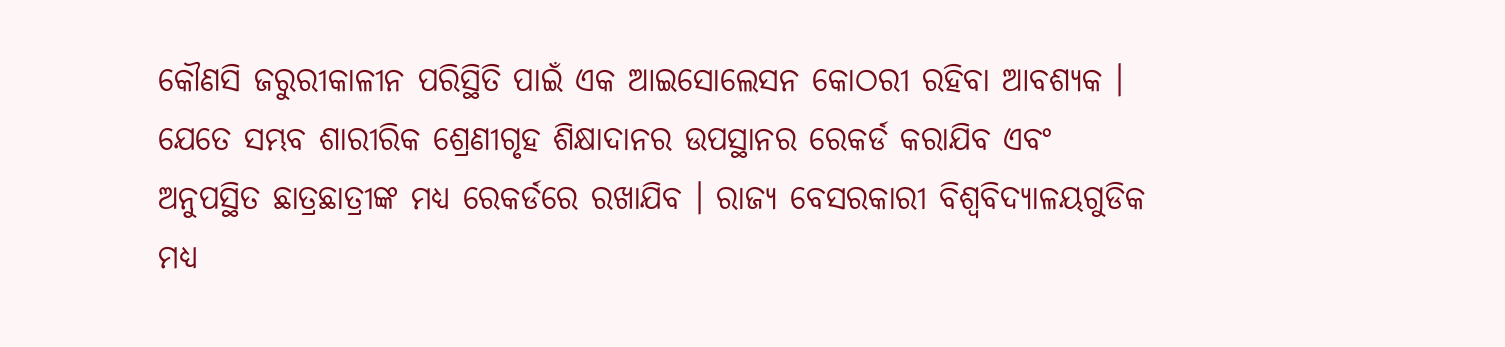କୌଣସି ଜରୁରୀକାଳୀନ ପରିସ୍ଥିତି ପାଇଁ ଏକ ଆଇସୋଲେସନ କୋଠରୀ ରହିବା ଆବଶ୍ୟକ । ଯେତେ ସମ୍ଭବ ଶାରୀରିକ ଶ୍ରେଣୀଗୃହ ଶିକ୍ଷାଦାନର ଉପସ୍ଥାନର ରେକର୍ଡ କରାଯିବ ଏବଂ ଅନୁପସ୍ଥିତ ଛାତ୍ରଛାତ୍ରୀଙ୍କ ମଧ୍ୟ ରେକର୍ଡରେ ରଖାଯିବ । ରାଜ୍ୟ ବେସରକାରୀ ବିଶ୍ୱବିଦ୍ୟାଳୟଗୁଡିକ ମଧ୍ୟ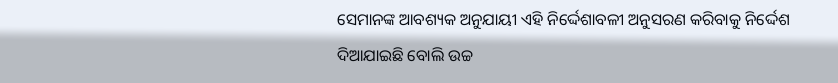ସେମାନଙ୍କ ଆବଶ୍ୟକ ଅନୁଯାୟୀ ଏହି ନିର୍ଦ୍ଦେଶାବଳୀ ଅନୁସରଣ କରିବାକୁ ନିର୍ଦ୍ଦେଶ ଦିଆଯାଇଛି ବୋଲି ଉଚ୍ଚ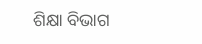ଶିକ୍ଷା ବିଭାଗ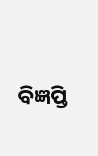ବିଜ୍ଞପ୍ତି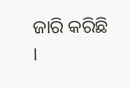ଜାରି କରିଛି ।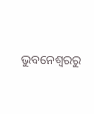ଭୁବନେଶ୍ବରରୁ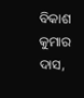ବିକାଶ କୁମାର ଦାସ,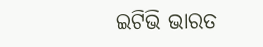ଇଟିଭି ଭାରତ